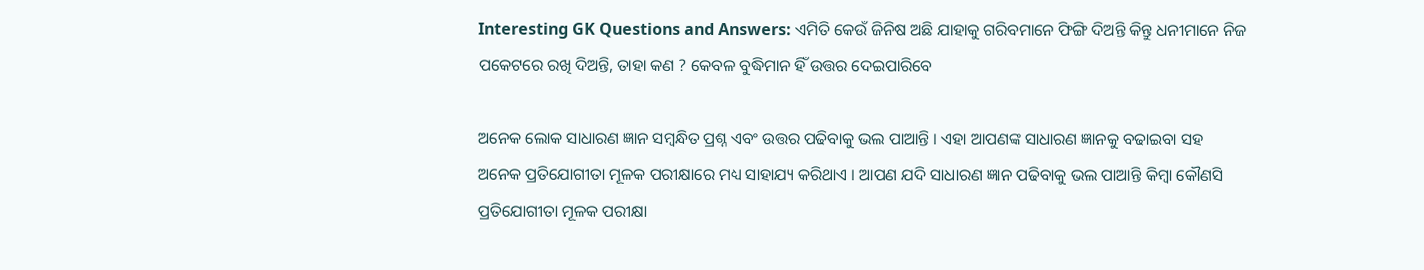Interesting GK Questions and Answers: ଏମିତି କେଉଁ ଜିନିଷ ଅଛି ଯାହାକୁ ଗରିବମାନେ ଫିଙ୍ଗି ଦିଅନ୍ତି କିନ୍ତୁ ଧନୀମାନେ ନିଜ ପକେଟରେ ରଖି ଦିଅନ୍ତି, ତାହା କଣ ? କେବଳ ବୁଦ୍ଧିମାନ ହିଁ ଉତ୍ତର ଦେଇପାରିବେ

ଅନେକ ଲୋକ ସାଧାରଣ ଜ୍ଞାନ ସମ୍ବନ୍ଧିତ ପ୍ରଶ୍ନ ଏବଂ ଉତ୍ତର ପଢିବାକୁ ଭଲ ପାଆନ୍ତି । ଏହା ଆପଣଙ୍କ ସାଧାରଣ ଜ୍ଞାନକୁ ବଢାଇବା ସହ ଅନେକ ପ୍ରତିଯୋଗୀତା ମୂଳକ ପରୀକ୍ଷାରେ ମଧ୍ୟ ସାହାଯ୍ୟ କରିଥାଏ । ଆପଣ ଯଦି ସାଧାରଣ ଜ୍ଞାନ ପଢିବାକୁ ଭଲ ପାଆନ୍ତି କିମ୍ବା କୌଣସି ପ୍ରତିଯୋଗୀତା ମୂଳକ ପରୀକ୍ଷା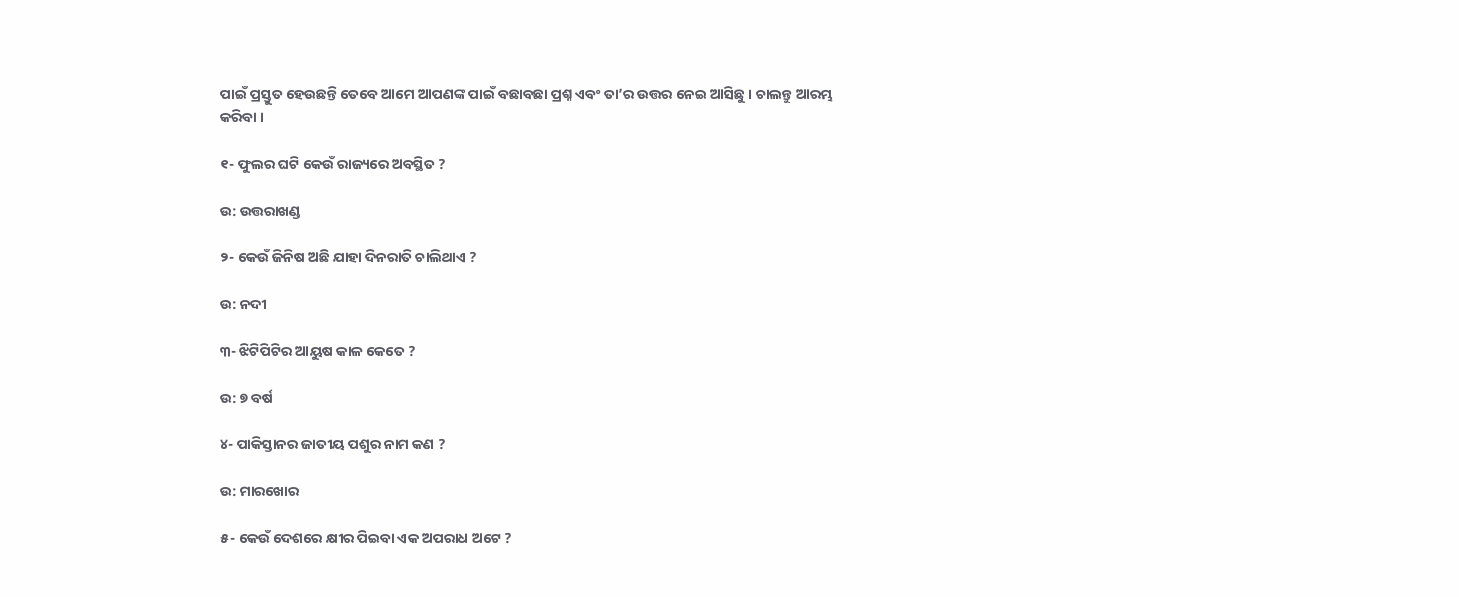ପାଇଁ ପ୍ରସ୍ତୁତ ହେଉଛନ୍ତି ତେବେ ଆମେ ଆପଣଙ୍କ ପାଇଁ ବଛାବଛା ପ୍ରଶ୍ନ ଏବଂ ତା’ର ଉତ୍ତର ନେଇ ଆସିଛୁ । ଚାଲନ୍ତୁ ଆରମ୍ଭ କରିବା ।

୧- ଫୁଲର ଘଟି କେଉଁ ରାଜ୍ୟରେ ଅବସ୍ଥିତ ?

ଉ: ଉତ୍ତରାଖଣ୍ଡ

୨- କେଉଁ ଜିନିଷ ଅଛି ଯାହା ଦିନରାତି ଚାଲିଥାଏ ?

ଉ: ନଦୀ

୩- ଝିଟିପିଟିର ଆୟୁଷ କାଳ କେତେ ?

ଉ: ୭ ବର୍ଷ

୪- ପାକିସ୍ତାନର ଜାତୀୟ ପଶୁର ନାମ କଣ ?

ଉ: ମାରଖୋର

୫- କେଉଁ ଦେଶରେ କ୍ଷୀର ପିଇବା ଏକ ଅପରାଧ ଅଟେ ?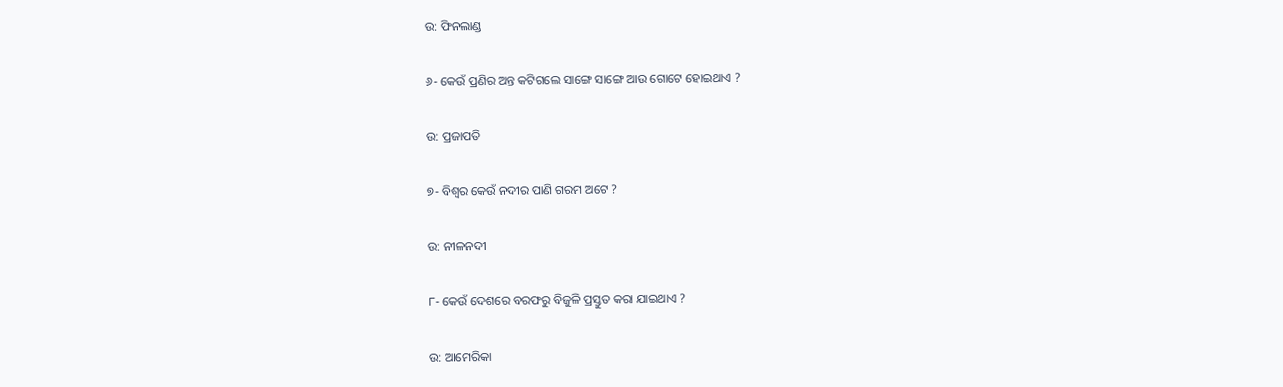ଉ: ଫିନଲାଣ୍ଡ

୬- କେଉଁ ପ୍ରଣିର ଅନ୍ତ କଟିଗଲେ ସାଙ୍ଗେ ସାଙ୍ଗେ ଆଉ ଗୋଟେ ହୋଇଥାଏ ?

ଉ: ପ୍ରଜାପତି

୭- ବିଶ୍ଵର କେଉଁ ନଦୀର ପାଣି ଗରମ ଅଟେ ?

ଉ: ନୀଳନଦୀ

୮- କେଉଁ ଦେଶରେ ବରଫରୁ ବିଜୁଳି ପ୍ରସ୍ତୁତ କରା ଯାଇଥାଏ ?

ଉ: ଆମେରିକା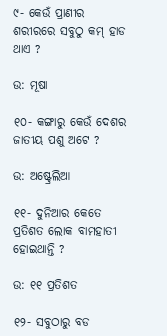୯- କେଉଁ ପ୍ରାଣୀର ଶରୀରରେ ସବୁଠୁ କମ୍ ହାଡ ଥାଏ ?

ଉ: ମୂଷା

୧୦- କଙ୍ଗାରୁ କେଉଁ ଦେଶର ଜାତୀୟ ପଶୁ ଅଟେ ?

ଉ: ଅଷ୍ଟ୍ରେଲିଆ

୧୧- ଦୁନିଆର କେତେ ପ୍ରତିଶତ ଲୋକ ବାମହାତୀ ହୋଇଥାନ୍ତି ?

ଉ: ୧୧ ପ୍ରତିଶତ

୧୨- ସବୁଠାରୁ ବଡ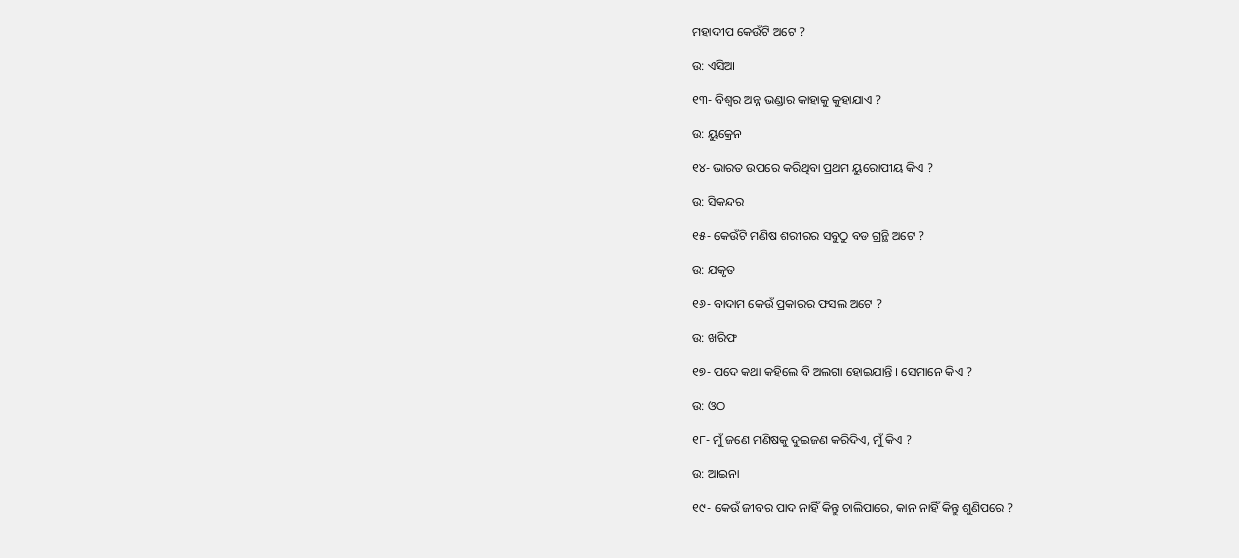ମହାଦୀପ କେଉଁଟି ଅଟେ ?

ଉ: ଏସିଆ

୧୩- ବିଶ୍ଵର ଅନ୍ନ ଭଣ୍ଡାର କାହାକୁ କୁହାଯାଏ ?

ଉ: ୟୁକ୍ରେନ

୧୪- ଭାରତ ଉପରେ କରିଥିବା ପ୍ରଥମ ୟୁରୋପୀୟ କିଏ ?

ଉ: ସିକନ୍ଦର

୧୫- କେଉଁଟି ମଣିଷ ଶରୀରର ସବୁଠୁ ବଡ ଗ୍ରନ୍ଥି ଅଟେ ?

ଉ: ଯକୃତ

୧୬- ବାଦାମ କେଉଁ ପ୍ରକାରର ଫସଲ ଅଟେ ?

ଉ: ଖରିଫ

୧୭- ପଦେ କଥା କହିଲେ ବି ଅଲଗା ହୋଇଯାନ୍ତି । ସେମାନେ କିଏ ?

ଉ: ଓଠ

୧୮- ମୁଁ ଜଣେ ମଣିଷକୁ ଦୁଇଜଣ କରିଦିଏ, ମୁଁ କିଏ ?

ଉ: ଆଇନା

୧୯- କେଉଁ ଜୀବର ପାଦ ନାହିଁ କିନ୍ତୁ ଚାଲିପାରେ, କାନ ନାହିଁ କିନ୍ତୁ ଶୁଣିପରେ ?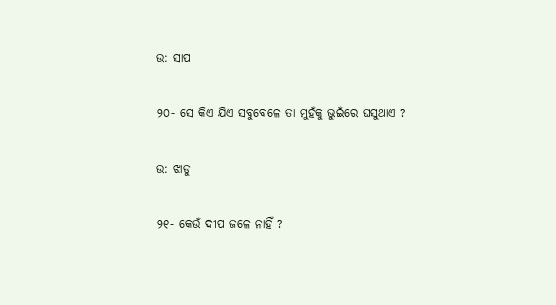ଉ: ସାପ

୨୦- ସେ କିଏ ଯିଏ ସବୁବେଳେ ତା ମୁହଁକୁ ଭୁଇଁରେ ଘସୁଥାଏ ?

ଉ: ଝାଡୁ

୨୧- କେଉଁ ଦୀପ ଜଳେ ନାହିଁ ?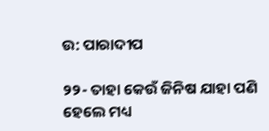ଉ: ପାରାଦୀପ

୨୨- ତାହା କେଉଁ ଜିନିଷ ଯାହା ପଣି ହେଲେ ମଧ୍ୟ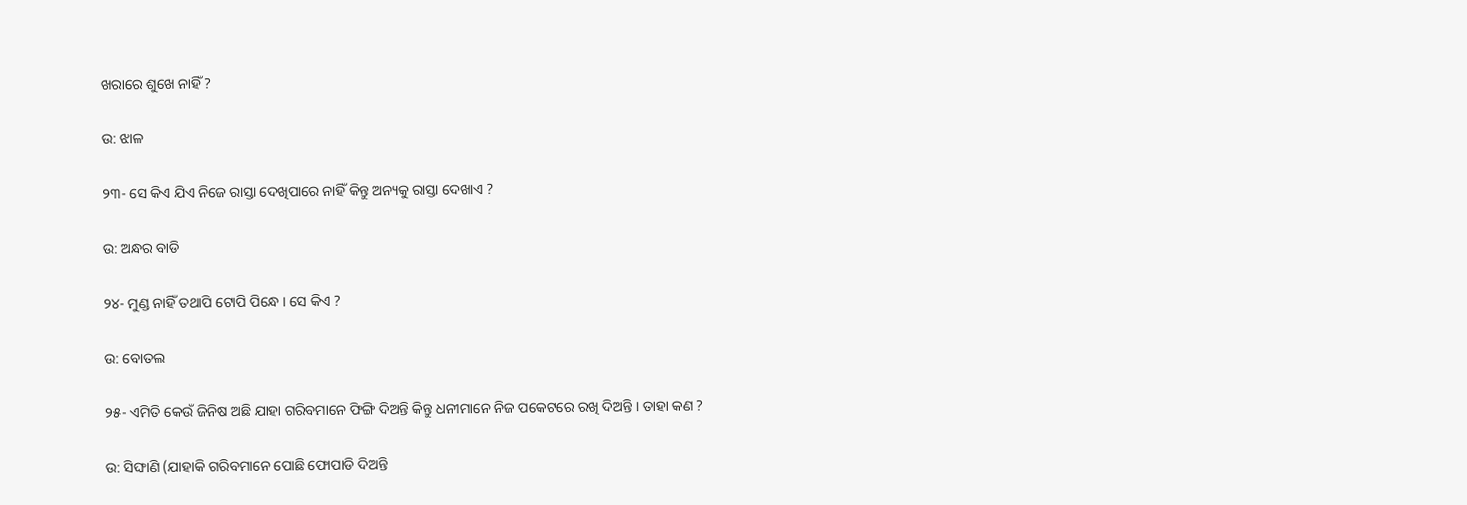ଖରାରେ ଶୁଖେ ନାହିଁ ?

ଉ: ଝାଳ

୨୩- ସେ କିଏ ଯିଏ ନିଜେ ରାସ୍ତା ଦେଖିପାରେ ନାହିଁ କିନ୍ତୁ ଅନ୍ୟକୁ ରାସ୍ତା ଦେଖାଏ ?

ଉ: ଅନ୍ଧର ବାଡି

୨୪- ମୁଣ୍ଡ ନାହିଁ ତଥାପି ଟୋପି ପିନ୍ଧେ । ସେ କିଏ ?

ଉ: ବୋତଲ

୨୫- ଏମିତି କେଉଁ ଜିନିଷ ଅଛି ଯାହା ଗରିବମାନେ ଫିଙ୍ଗି ଦିଅନ୍ତି କିନ୍ତୁ ଧନୀମାନେ ନିଜ ପକେଟରେ ରଖି ଦିଅନ୍ତି । ତାହା କଣ ?

ଉ: ସିଙ୍ଘାଣି (ଯାହାକି ଗରିବମାନେ ପୋଛି ଫୋପାଡି ଦିଅନ୍ତି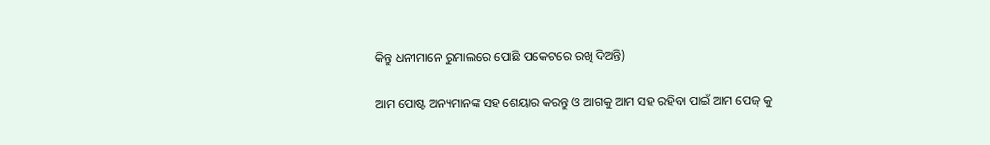କିନ୍ତୁ ଧନୀମାନେ ରୁମାଲରେ ପୋଛି ପକେଟରେ ରଖି ଦିଅନ୍ତି)

ଆମ ପୋଷ୍ଟ ଅନ୍ୟମାନଙ୍କ ସହ ଶେୟାର କରନ୍ତୁ ଓ ଆଗକୁ ଆମ ସହ ରହିବା ପାଇଁ ଆମ ପେଜ୍ କୁ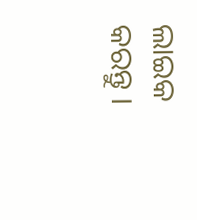ଲାଇକ କରନ୍ତୁ ।